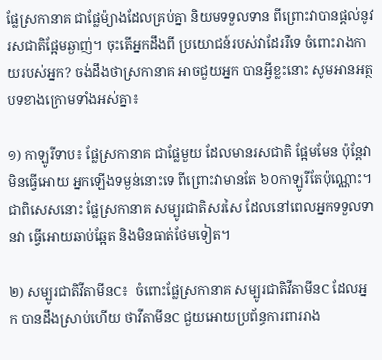ផ្លែស្រកានាគ ជាផ្លែម៉្យាងដែលគ្រប់គ្នា និយមទទួលទាន ពីព្រោះវាបានផ្តល់នូវ រសជាតិផ្អែមឆ្ងាញ់។ ចុះតើអ្នកដឹងពី ប្រយោជន៍របស់វាដែររឺទេ ចំពោះរាងកាយរបស់អ្នក? ចង់ដឹងថាស្រកានាគ អាចជួយអ្នក បានអ្វីខ្លះនោះ សូមអានអត្ថបទខាងក្រោមទាំងអស់គ្នា៖

១) កាឡូរីទាប៖ ផ្លែស្រកានាគ ជាផ្លែមួយ ដែលមានរសជាតិ ផ្អែមមែន ប៉ុន្តែវាមិនធ្វើអោយ អ្នកឡើងទម្ងន់នោះទេ ពីព្រោះវាមានតែ ៦០កាឡូរីតែប៉ុណ្ណោះ។ ជាពិសេសនោះ ផ្លែស្រកានាគ សម្បូរជាតិសរសៃ ដែលនៅពេលអ្នកទទួលទានវា ធ្វើអោយឆាប់ឆ្អែត និងមិនធាត់ថែមទៀត។

២) សម្បូរជាតិវីតាមីនC៖  ចំពោះផ្លែស្រកានាគ សម្បូរជាតិវីតាមីនC ដែលអ្នក បានដឹងស្រាប់ហើយ ថាវីតាមីនC ជួយអោយប្រព័ន្ធការពាររាង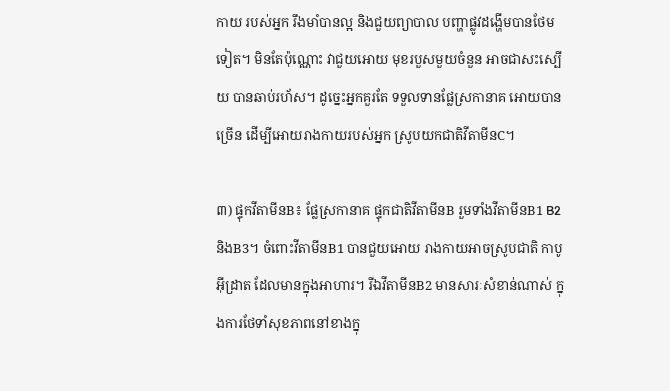កាយ របស់អ្នក រឹងមាំបានល្អ និងជួយព្យាបាល បញ្ហាផ្លូវដង្ហើមបានថែមទៀត។ មិនតែប៉ុណ្ណោះ វាជួយអោយ មុខរបួសមួយចំនួន អាចជាសះស្បើយ បានឆាប់រហ័ស។ ដូច្នេះអ្នកគួរតែ ទទួលទានផ្លែស្រកានាគ អោយបានច្រើន ដើម្បីអោយរាងកាយរបស់អ្នក ស្រូបយកជាតិវីតាមីនC។

៣) ផ្ទុកវីតាមីនB៖ ផ្លែស្រកានាគ ផ្ទុកជាតិវីតាមីនB រួមទាំងវីតាមីនB1 B2 និងB3។ ចំពោះវីតាមីនB1 បានជួយអោយ រាងកាយអាចស្រូបជាតិ កាបូអ៊ីដ្រាត ដែលមានក្នុងអាហារ។ រីឯវីតាមីនB2 មានសារៈសំខាន់ណាស់ ក្នុងការថែទាំសុខភាពនៅខាងក្នុ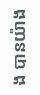ង បានយ៉ាង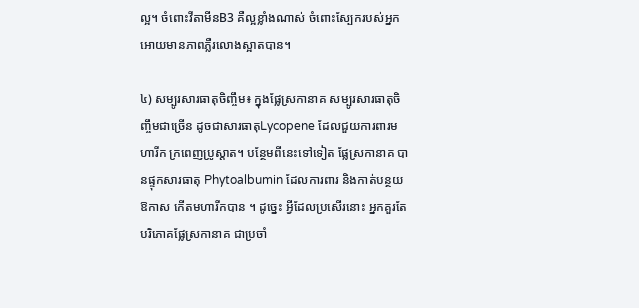ល្អ។ ចំពោះវីតាមីនB3 គឺល្អខ្លាំងណាស់ ចំពោះស្បែករបស់អ្នក អោយមានភាពភ្លឺរលោងស្អាតបាន។

៤) សម្បូរសារធាតុចិញ្ចឹម៖ ក្នុងផ្លែស្រកានាគ សម្បូរសារធាតុចិញ្ចឹមជាច្រើន ដូចជាសារធាតុLycopene ដែលជួយការពារមហារីក ក្រពេញប្រូស្តាត។ បន្ថែមពីនេះទៅទៀត ផ្លែស្រកានាគ បានផ្ទុកសារធាតុ Phytoalbumin ដែលការពារ និងកាត់បន្ថយឱកាស កើតមហារីកបាន ។ ដូច្នេះ អ្វីដែលប្រសើរនោះ អ្នកគួរតែបរិភោគផ្លែស្រកានាគ ជាប្រចាំ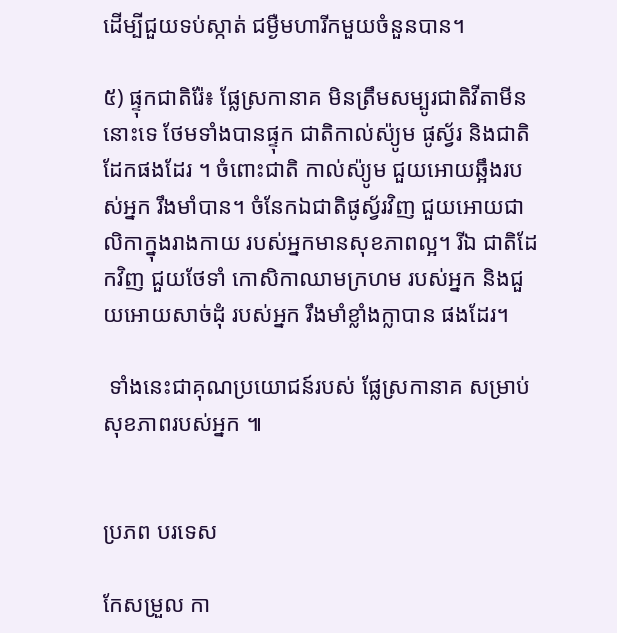ដើម្បីជួយទប់ស្កាត់ ជម្ងឺមហារីកមួយចំនួនបាន។

៥) ផ្ទុកជាតិរ៉ែ៖ ផ្លែស្រកានាគ មិនត្រឹមសម្បូរជាតិវីតាមីននោះទេ ថែមទាំងបានផ្ទុក ជាតិកាល់ស៉្យូម ផូស័្វរ និងជាតិដែកផងដែរ ។ ចំពោះជាតិ កាល់ស៉្យូម ជួយអោយឆ្អឹងរបស់អ្នក រឹងមាំបាន។ ចំនែកឯជាតិផូស្វ័រវិញ ជួយអោយជាលិកាក្នុងរាងកាយ របស់អ្នកមានសុខភាពល្អ។ រីឯ ជាតិដែកវិញ ជួយថែទាំ កោសិកាឈាមក្រហម របស់អ្នក និងជួយអោយសាច់ដុំ របស់អ្នក រឹងមាំខ្លាំងក្លាបាន ផងដែរ។

 ទាំងនេះជាគុណប្រយោជន៍របស់ ផ្លែស្រកានាគ សម្រាប់សុខភាពរបស់អ្នក ៕


ប្រភព បរទេស

កែសម្រួល កា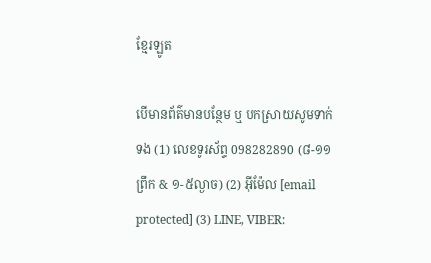ខ្មែរឡូត

បើមានព័ត៌មានបន្ថែម ឬ បកស្រាយសូមទាក់ទង (1) លេខទូរស័ព្ទ 098282890 (៨-១១ព្រឹក & ១-៥ល្ងាច) (2) អ៊ីម៉ែល [email protected] (3) LINE, VIBER: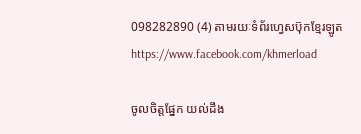098282890 (4) តាមរយៈទំព័រហ្វេសប៊ុកខ្មែរឡូត https://www.facebook.com/khmerload

ចូលចិត្តផ្នែក យល់ដឹង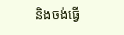និងចង់ធ្វើ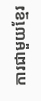ការជាមួយខ្មែរ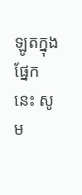ឡូតក្នុងផ្នែកនេះ សូម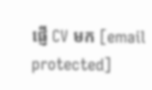ផ្ញើ CV មក [email protected]